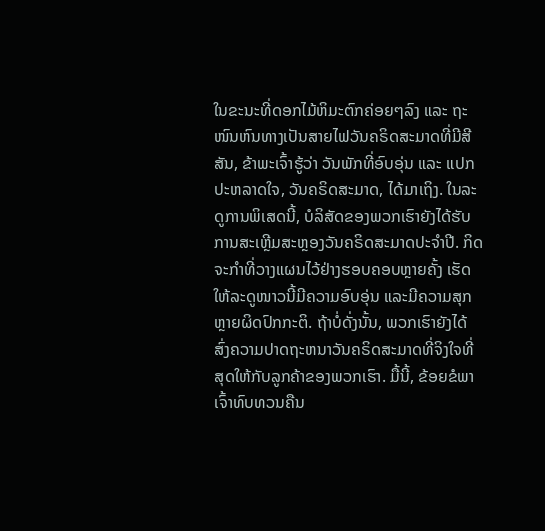ໃນຂະນະທີ່ດອກໄມ້ຫິມະຕົກຄ່ອຍໆລົງ ແລະ ຖະໜົນຫົນທາງເປັນສາຍໄຟວັນຄຣິດສະມາດທີ່ມີສີສັນ, ຂ້າພະເຈົ້າຮູ້ວ່າ ວັນພັກທີ່ອົບອຸ່ນ ແລະ ແປກປະຫລາດໃຈ, ວັນຄຣິດສະມາດ, ໄດ້ມາເຖິງ. ໃນລະດູການພິເສດນີ້, ບໍລິສັດຂອງພວກເຮົາຍັງໄດ້ຮັບການສະເຫຼີມສະຫຼອງວັນຄຣິດສະມາດປະຈໍາປີ. ກິດຈະກຳທີ່ວາງແຜນໄວ້ຢ່າງຮອບຄອບຫຼາຍຄັ້ງ ເຮັດໃຫ້ລະດູໜາວນີ້ມີຄວາມອົບອຸ່ນ ແລະມີຄວາມສຸກຫຼາຍຜິດປົກກະຕິ. ຖ້າບໍ່ດັ່ງນັ້ນ, ພວກເຮົາຍັງໄດ້ສົ່ງຄວາມປາດຖະຫນາວັນຄຣິດສະມາດທີ່ຈິງໃຈທີ່ສຸດໃຫ້ກັບລູກຄ້າຂອງພວກເຮົາ. ມື້ນີ້, ຂ້ອຍຂໍພາເຈົ້າທົບທວນຄືນ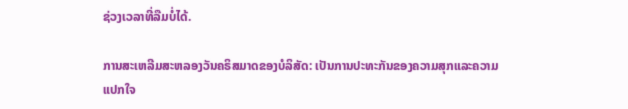ຊ່ວງເວລາທີ່ລືມບໍ່ໄດ້.

ການສະເຫລີມສະຫລອງວັນຄຣິສມາດຂອງບໍລິສັດ: ເປັນການປະທະກັນຂອງຄວາມສຸກແລະຄວາມແປກໃຈ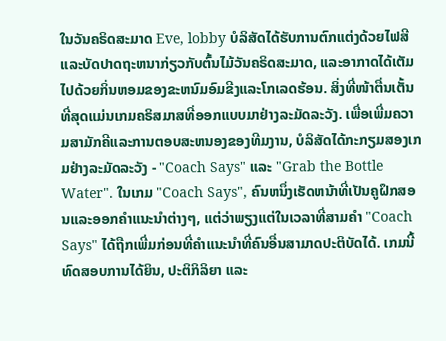ໃນວັນຄຣິດສະມາດ Eve, lobby ບໍລິສັດໄດ້ຮັບການຕົກແຕ່ງດ້ວຍໄຟສີແລະບັດປາດຖະຫນາກ່ຽວກັບຕົ້ນໄມ້ວັນຄຣິດສະມາດ, ແລະອາກາດໄດ້ເຕັມໄປດ້ວຍກິ່ນຫອມຂອງຂະຫນົມອົມຂີງແລະໂກເລດຮ້ອນ. ສິ່ງທີ່ໜ້າຕື່ນເຕັ້ນທີ່ສຸດແມ່ນເກມຄຣິສມາສທີ່ອອກແບບມາຢ່າງລະມັດລະວັງ. ເພື່ອເພີ່ມຄວາມສາມັກຄີແລະການຕອບສະຫນອງຂອງທີມງານ, ບໍລິສັດໄດ້ກະກຽມສອງເກມຢ່າງລະມັດລະວັງ - "Coach Says" ແລະ "Grab the Bottle Water". ໃນເກມ "Coach Says", ຄົນຫນຶ່ງເຮັດຫນ້າທີ່ເປັນຄູຝຶກສອນແລະອອກຄໍາແນະນໍາຕ່າງໆ, ແຕ່ວ່າພຽງແຕ່ໃນເວລາທີ່ສາມຄໍາ "Coach Says" ໄດ້ຖືກເພີ່ມກ່ອນທີ່ຄໍາແນະນໍາທີ່ຄົນອື່ນສາມາດປະຕິບັດໄດ້. ເກມນີ້ທົດສອບການໄດ້ຍິນ, ປະຕິກິລິຍາ ແລະ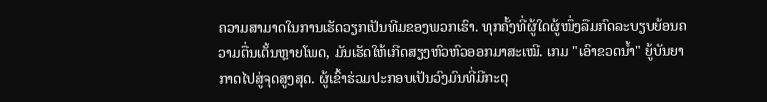ຄວາມສາມາດໃນການເຮັດວຽກເປັນທີມຂອງພວກເຮົາ. ທຸກຄັ້ງທີ່ຜູ້ໃດຜູ້ໜຶ່ງລືມກົດລະບຽບຍ້ອນຄວາມຕື່ນເຕັ້ນຫຼາຍໂພດ, ມັນເຮັດໃຫ້ເກີດສຽງຫົວຫົວອອກມາສະເໝີ. ເກມ "ເອົາຂວດນ້ຳ" ຍູ້ບັນຍາກາດໄປສູ່ຈຸດສູງສຸດ. ຜູ້ເຂົ້າຮ່ວມປະກອບເປັນວົງມົນທີ່ມີກະຕຸ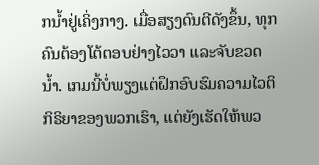ກນ້ຳຢູ່ເຄິ່ງກາງ. ເມື່ອສຽງດົນຕີດັງຂຶ້ນ, ທຸກຄົນຕ້ອງໂຕ້ຕອບຢ່າງໄວວາ ແລະຈັບຂວດນໍ້າ. ເກມນີ້ບໍ່ພຽງແຕ່ຝຶກອົບຮົມຄວາມໄວຕິກິຣິຍາຂອງພວກເຮົາ, ແຕ່ຍັງເຮັດໃຫ້ພວ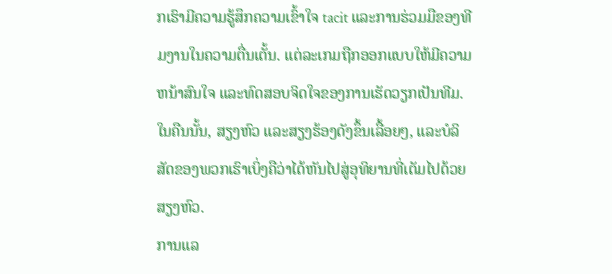ກເຮົາມີຄວາມຮູ້ສຶກຄວາມເຂົ້າໃຈ tacit ແລະການຮ່ວມມືຂອງທີມງານໃນຄວາມຕື່ນເຕັ້ນ. ແຕ່ລະເກມຖືກອອກແບບໃຫ້ມີຄວາມຫນ້າສົນໃຈ ແລະທົດສອບຈິດໃຈຂອງການເຮັດວຽກເປັນທີມ. ໃນຄືນນັ້ນ, ສຽງຫົວ ແລະສຽງຮ້ອງດັງຂຶ້ນເລື້ອຍໆ, ແລະບໍລິສັດຂອງພວກເຮົາເບິ່ງຄືວ່າໄດ້ຫັນໄປສູ່ອຸທິຍານທີ່ເຕັມໄປດ້ວຍສຽງຫົວ.
ການແລ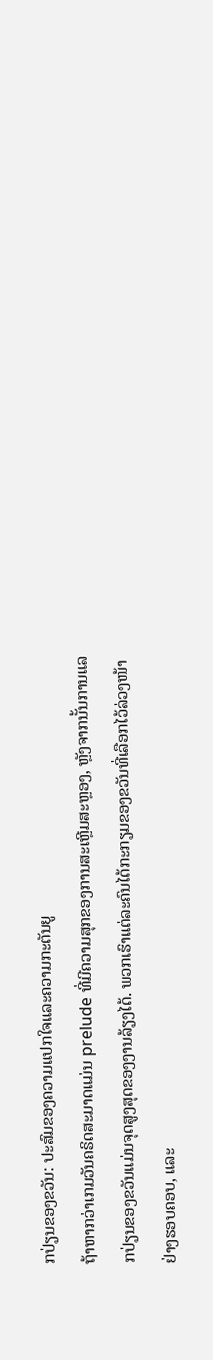ກປ່ຽນຂອງຂວັນ: ປະສົມຂອງຄວາມແປກໃຈແລະຄວາມກະຕັນຍູ
ຖ້າຫາກວ່າເກມວັນຄຣິດສະມາດແມ່ນ prelude ທີ່ມີຄວາມສຸກຂອງການສະເຫຼີມສະຫຼອງ, ຫຼັງຈາກນັ້ນການແລກປ່ຽນຂອງຂວັນແມ່ນຈຸດສູງສຸດຂອງງານລ້ຽງໄດ້. ພວກເຮົາແຕ່ລະຄົນໄດ້ກະກຽມຂອງຂວັນທີ່ເລືອກໄວ້ລ່ວງໜ້າຢ່າງຮອບຄອບ, ແລະ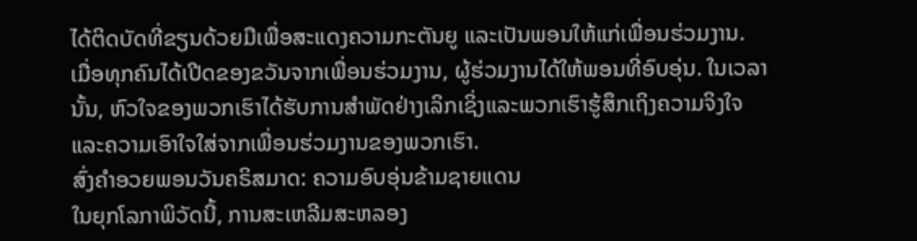ໄດ້ຕິດບັດທີ່ຂຽນດ້ວຍມືເພື່ອສະແດງຄວາມກະຕັນຍູ ແລະເປັນພອນໃຫ້ແກ່ເພື່ອນຮ່ວມງານ. ເມື່ອທຸກຄົນໄດ້ເປີດຂອງຂວັນຈາກເພື່ອນຮ່ວມງານ, ຜູ້ຮ່ວມງານໄດ້ໃຫ້ພອນທີ່ອົບອຸ່ນ. ໃນເວລານັ້ນ, ຫົວໃຈຂອງພວກເຮົາໄດ້ຮັບການສໍາພັດຢ່າງເລິກເຊິ່ງແລະພວກເຮົາຮູ້ສຶກເຖິງຄວາມຈິງໃຈແລະຄວາມເອົາໃຈໃສ່ຈາກເພື່ອນຮ່ວມງານຂອງພວກເຮົາ.
ສົ່ງຄຳອວຍພອນວັນຄຣິສມາດ: ຄວາມອົບອຸ່ນຂ້າມຊາຍແດນ
ໃນຍຸກໂລກາພິວັດນີ້, ການສະເຫລີມສະຫລອງ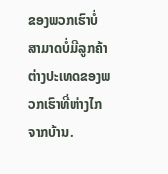ຂອງພວກເຮົາບໍ່ສາມາດບໍ່ມີລູກຄ້າຕ່າງປະເທດຂອງພວກເຮົາທີ່ຫ່າງໄກຈາກບ້ານ.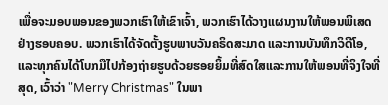ເພື່ອຈະມອບພອນຂອງພວກເຮົາໃຫ້ເຂົາເຈົ້າ, ພວກເຮົາໄດ້ວາງແຜນງານໃຫ້ພອນພິເສດຢ່າງຮອບຄອບ. ພວກເຮົາໄດ້ຈັດຕັ້ງຮູບພາບວັນຄຣິດສະມາດ ແລະການບັນທຶກວິດີໂອ, ແລະທຸກຄົນໄດ້ໂບກມືໄປກ້ອງຖ່າຍຮູບດ້ວຍຮອຍຍິ້ມທີ່ສົດໃສແລະການໃຫ້ພອນທີ່ຈິງໃຈທີ່ສຸດ, ເວົ້າວ່າ "Merry Christmas" ໃນພາ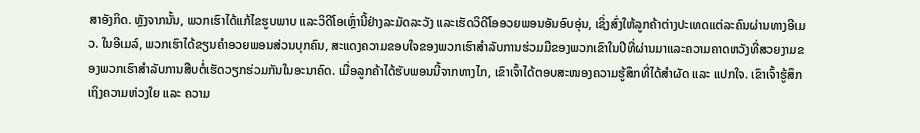ສາອັງກິດ. ຫຼັງຈາກນັ້ນ, ພວກເຮົາໄດ້ແກ້ໄຂຮູບພາບ ແລະວິດີໂອເຫຼົ່ານີ້ຢ່າງລະມັດລະວັງ ແລະເຮັດວິດີໂອອວຍພອນອັນອົບອຸ່ນ, ເຊິ່ງສົ່ງໃຫ້ລູກຄ້າຕ່າງປະເທດແຕ່ລະຄົນຜ່ານທາງອີເມວ. ໃນອີເມລ໌, ພວກເຮົາໄດ້ຂຽນຄໍາອວຍພອນສ່ວນບຸກຄົນ, ສະແດງຄວາມຂອບໃຈຂອງພວກເຮົາສໍາລັບການຮ່ວມມືຂອງພວກເຂົາໃນປີທີ່ຜ່ານມາແລະຄວາມຄາດຫວັງທີ່ສວຍງາມຂອງພວກເຮົາສໍາລັບການສືບຕໍ່ເຮັດວຽກຮ່ວມກັນໃນອະນາຄົດ. ເມື່ອລູກຄ້າໄດ້ຮັບພອນນີ້ຈາກທາງໄກ, ເຂົາເຈົ້າໄດ້ຕອບສະໜອງຄວາມຮູ້ສຶກທີ່ໄດ້ສຳຜັດ ແລະ ແປກໃຈ. ເຂົາເຈົ້າຮູ້ສຶກເຖິງຄວາມຫ່ວງໃຍ ແລະ ຄວາມ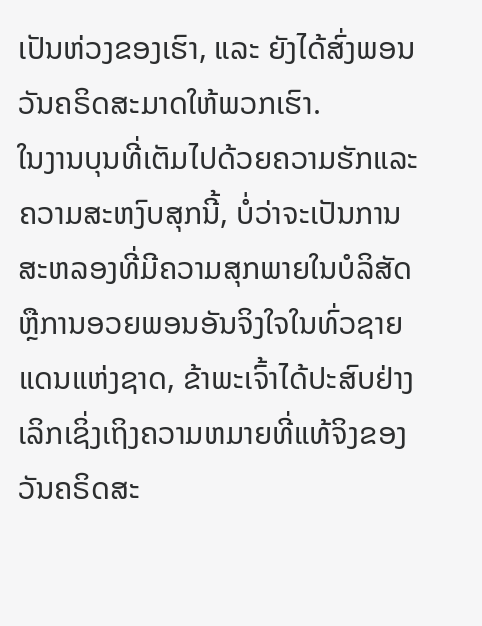ເປັນຫ່ວງຂອງເຮົາ, ແລະ ຍັງໄດ້ສົ່ງພອນວັນຄຣິດສະມາດໃຫ້ພວກເຮົາ.
ໃນງານບຸນທີ່ເຕັມໄປດ້ວຍຄວາມຮັກແລະຄວາມສະຫງົບສຸກນີ້, ບໍ່ວ່າຈະເປັນການສະຫລອງທີ່ມີຄວາມສຸກພາຍໃນບໍລິສັດຫຼືການອວຍພອນອັນຈິງໃຈໃນທົ່ວຊາຍແດນແຫ່ງຊາດ, ຂ້າພະເຈົ້າໄດ້ປະສົບຢ່າງເລິກເຊິ່ງເຖິງຄວາມຫມາຍທີ່ແທ້ຈິງຂອງວັນຄຣິດສະ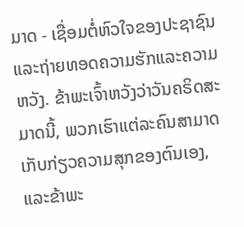ມາດ - ເຊື່ອມຕໍ່ຫົວໃຈຂອງປະຊາຊົນແລະຖ່າຍທອດຄວາມຮັກແລະຄວາມຫວັງ. ຂ້າພະເຈົ້າຫວັງວ່າວັນຄຣິດສະມາດນີ້, ພວກເຮົາແຕ່ລະຄົນສາມາດເກັບກ່ຽວຄວາມສຸກຂອງຕົນເອງ, ແລະຂ້າພະ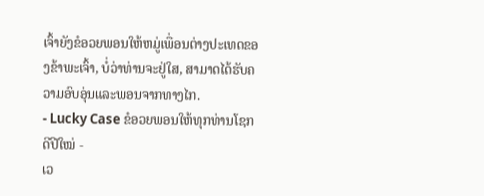ເຈົ້າຍັງຂໍອວຍພອນໃຫ້ຫມູ່ເພື່ອນຕ່າງປະເທດຂອງຂ້າພະເຈົ້າ, ບໍ່ວ່າທ່ານຈະຢູ່ໃສ, ສາມາດໄດ້ຮັບຄວາມອົບອຸ່ນແລະພອນຈາກທາງໄກ.
- Lucky Case ຂໍອວຍພອນໃຫ້ທຸກທ່ານໂຊກດີປີໃໝ່ -
ເວ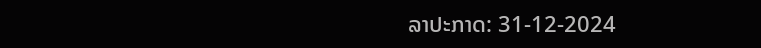ລາປະກາດ: 31-12-2024